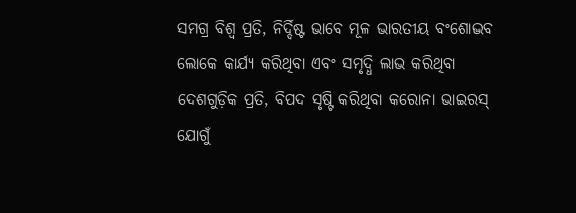ସମଗ୍ର ବିଶ୍ବ ପ୍ରତି, ନିର୍ଦ୍ଦିଷ୍ଟ ଭାବେ ମୂଳ ଭାରତୀୟ ବଂଶୋଦ୍ଭବ ଲୋକେ କାର୍ଯ୍ୟ କରିଥିବା ଏବଂ ସମୃଦ୍ଧି ଲାଭ କରିଥିବା ଦେଶଗୁଡ଼ିକ ପ୍ରତି, ବିପଦ ସୃଷ୍ଟି କରିଥିବା କରୋନା ଭାଇରସ୍ ଯୋଗୁଁ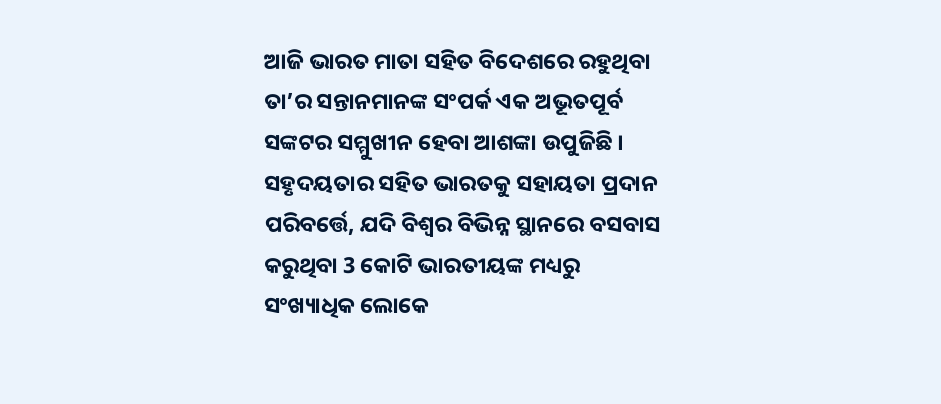ଆଜି ଭାରତ ମାତା ସହିତ ବିଦେଶରେ ରହୁଥିବା ତା’ର ସନ୍ତାନମାନଙ୍କ ସଂପର୍କ ଏକ ଅଭୂତପୂର୍ବ ସଙ୍କଟର ସମ୍ମୁଖୀନ ହେବା ଆଶଙ୍କା ଉପୁଜିଛି । ସହୃଦୟତାର ସହିତ ଭାରତକୁ ସହାୟତା ପ୍ରଦାନ ପରିବର୍ତ୍ତେ, ଯଦି ବିଶ୍ବର ବିଭିନ୍ନ ସ୍ଥାନରେ ବସବାସ କରୁଥିବା 3 କୋଟି ଭାରତୀୟଙ୍କ ମଧ୍ୟରୁ ସଂଖ୍ୟାଧିକ ଲୋକେ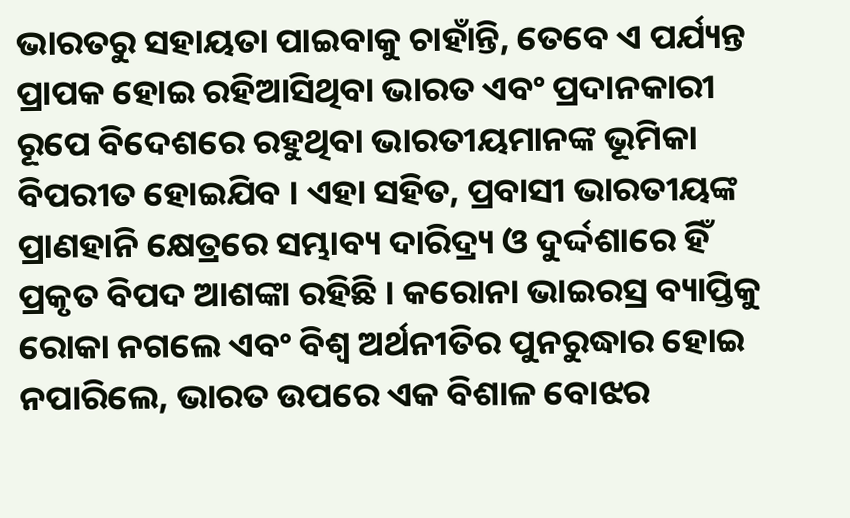ଭାରତରୁ ସହାୟତା ପାଇବାକୁ ଚାହାଁନ୍ତି, ତେବେ ଏ ପର୍ଯ୍ୟନ୍ତ ପ୍ରାପକ ହୋଇ ରହିଆସିଥିବା ଭାରତ ଏବଂ ପ୍ରଦାନକାରୀ ରୂପେ ବିଦେଶରେ ରହୁଥିବା ଭାରତୀୟମାନଙ୍କ ଭୂମିକା ବିପରୀତ ହୋଇଯିବ । ଏହା ସହିତ, ପ୍ରବାସୀ ଭାରତୀୟଙ୍କ ପ୍ରାଣହାନି କ୍ଷେତ୍ରରେ ସମ୍ଭାବ୍ୟ ଦାରିଦ୍ର୍ୟ ଓ ଦୁର୍ଦ୍ଦଶାରେ ହିଁ ପ୍ରକୃତ ବିପଦ ଆଶଙ୍କା ରହିଛି । କରୋନା ଭାଇରସ୍ର ବ୍ୟାପ୍ତିକୁ ରୋକା ନଗଲେ ଏବଂ ବିଶ୍ବ ଅର୍ଥନୀତିର ପୁନରୁଦ୍ଧାର ହୋଇ ନପାରିଲେ, ଭାରତ ଉପରେ ଏକ ବିଶାଳ ବୋଝର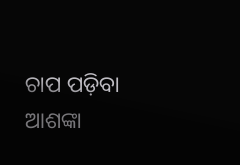ଚାପ ପଡ଼ିବା ଆଶଙ୍କା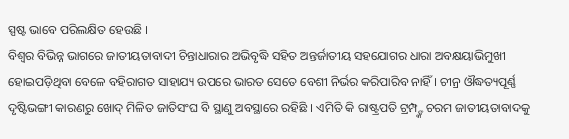ସ୍ପଷ୍ଟ ଭାବେ ପରିଲକ୍ଷିତ ହେଉଛି ।
ବିଶ୍ବର ବିଭିନ୍ନ ଭାଗରେ ଜାତୀୟତାବାଦୀ ଚିନ୍ତାଧାରାର ଅଭିବୃଦ୍ଧି ସହିତ ଅନ୍ତର୍ଜାତୀୟ ସହଯୋଗର ଧାରା ଅବକ୍ଷୟାଭିମୁଖୀ ହୋଇପଡ଼ିଥିବା ବେଳେ ବହିରାଗତ ସାହାଯ୍ୟ ଉପରେ ଭାରତ ସେତେ ବେଶୀ ନିର୍ଭର କରିପାରିବ ନାହିଁ । ଚୀନ୍ର ଔଦ୍ଧତ୍ୟପୂର୍ଣ୍ଣ ଦୃଷ୍ଟିଭଙ୍ଗୀ କାରଣରୁ ଖୋଦ୍ ମିଳିତ ଜାତିସଂଘ ବି ସ୍ଥାଣୁ ଅବସ୍ଥାରେ ରହିଛି । ଏମିତି କି ରାଷ୍ଟ୍ରପତି ଟ୍ରମ୍ପ୍ଙ୍କ ଚରମ ଜାତୀୟତାବାଦକୁ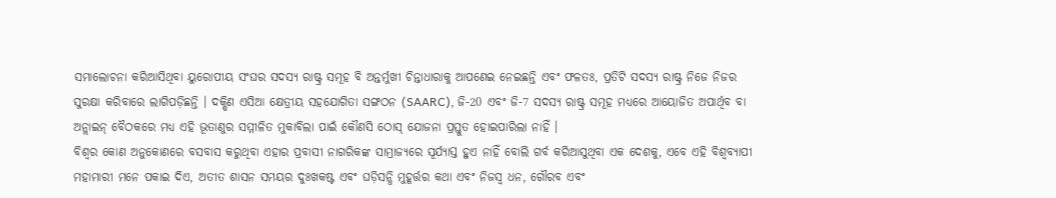ସମାଲୋଚନା କରିଆସିଥିବା ୟୁରୋପୀୟ ସଂଘର ସଦସ୍ୟ ରାଷ୍ଟ୍ର ସମୂହ ବି ଅନ୍ତର୍ମୁଖୀ ଚିନ୍ତାଧାରାକୁ ଆପଣେଇ ନେଇଛନ୍ତି ଏବଂ ଫଳତଃ, ପ୍ରତିଟି ସଦସ୍ୟ ରାଷ୍ଟ୍ର ନିଜେ ନିଜର ସୁରକ୍ଷା କରିବାରେ ଲାଗିପଡ଼ିଛନ୍ତି । ଦକ୍ଷିଣ ଏସିଆ କ୍ଷେତ୍ରୀୟ ସହଯୋଗିତା ସଙ୍ଗଠନ (SAARC), ଜି-20 ଏବଂ ଜି-7 ସଦସ୍ୟ ରାଷ୍ଟ୍ର ସମୂହ ମଧ୍ୟରେ ଆୟୋଜିତ ଅପାର୍ଥିବ ବା ଅନ୍ଲାଇନ୍ ବୈଠକରେ ମଧ୍ୟ ଏହି ଭୂତାଣୁର ସମ୍ମୀଳିତ ମୁକାବିଲା ପାଇଁ କୌଣସି ଠୋସ୍ ଯୋଜନା ପ୍ରସ୍ତୁତ ହୋଇପାରିଲା ନାହିଁ ।
ବିଶ୍ବର କୋଣ ଅନୁକୋଣରେ ବସବାସ କରୁଥିବା ଏହାର ପ୍ରବାସୀ ନାଗରିକଙ୍କ ସାମ୍ରାଜ୍ୟରେ ସୂର୍ଯ୍ୟାସ୍ତ ହୁଏ ନାହିଁ ବୋଲି ଗର୍ବ କରିଆସୁଥିବା ଏକ ଦେଶକୁ, ଏବେ ଏହି ବିଶ୍ବବ୍ୟାପୀ ମହାମାରୀ ମନେ ପକାଇ ଦିଏ, ଅତୀତ ଶାସନ ସମୟର ଦୁଃଖକଷ୍ଟ ଏବଂ ଘଡ଼ିସନ୍ଧି ମୁହୂର୍ତ୍ତର କଥା ଏବଂ ନିଜସ୍ବ ଧନ, ଗୌରବ ଏବଂ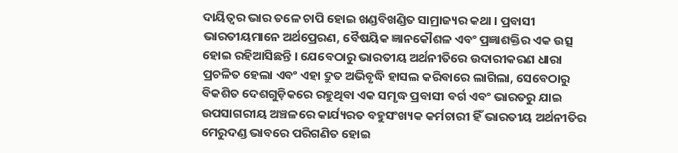ଦାୟିତ୍ବର ଭାର ତଳେ ଚାପି ହୋଇ ଖଣ୍ଡବିଖଣ୍ଡିତ ସାମ୍ରାଜ୍ୟର କଥା । ପ୍ରବାସୀ ଭାରତୀୟମାନେ ଅର୍ଥପ୍ରେରଣ, ବୈଷୟିକ ଜ୍ଞାନକୌଶଳ ଏବଂ ପ୍ରଜ୍ଞାଶକ୍ତିର ଏକ ଉତ୍ସ ହୋଇ ରହିଆସିଛନ୍ତି । ଯେବେଠାରୁ ଭାରତୀୟ ଅର୍ଥନୀତିରେ ଉଦାରୀକରଣ ଧାରା ପ୍ରଚଳିତ ହେଲା ଏବଂ ଏହା ଦ୍ରୁତ ଅଭିବୃଦ୍ଧି ହାସଲ କରିବାରେ ଲାଗିଲା, ସେବେଠାରୁ ବିକଶିତ ଦେଶଗୁଡ଼ିକରେ ରହୁଥିବା ଏକ ସମୃଦ୍ଧ ପ୍ରବାସୀ ବର୍ଗ ଏବଂ ଭାରତରୁ ଯାଇ ଉପସାଗରୀୟ ଅଞ୍ଚଳରେ କାର୍ଯ୍ୟରତ ବହୁସଂଖ୍ୟକ କର୍ମଚାରୀ ହିଁ ଭାରତୀୟ ଅର୍ଥନୀତିର ମେରୁଦଣ୍ଡ ଭାବରେ ପରିଗଣିତ ହୋଇ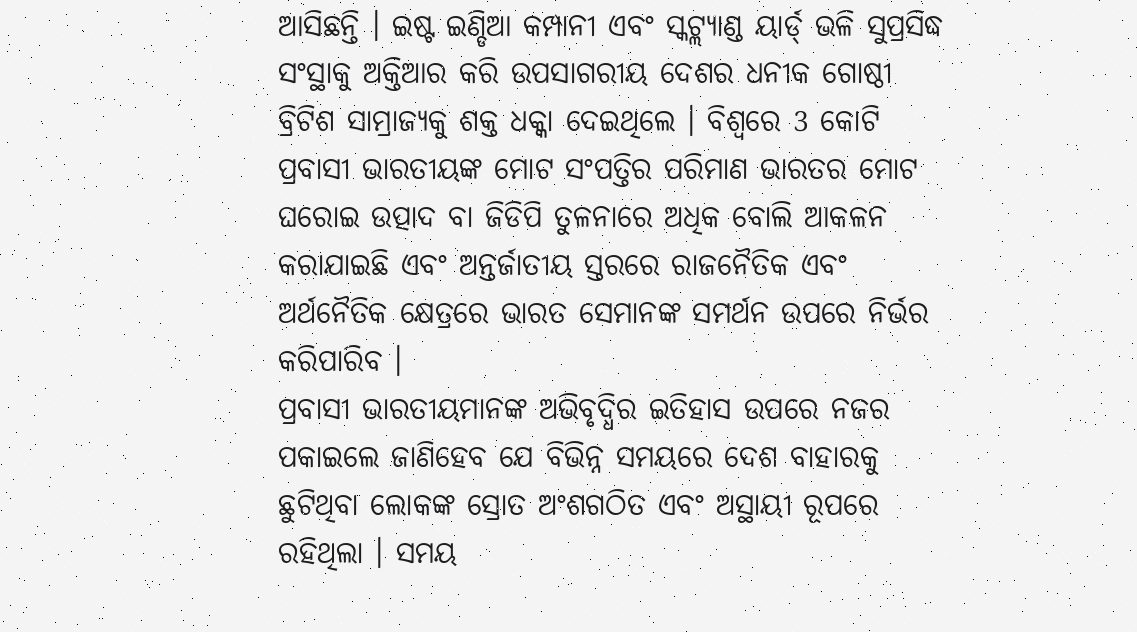ଆସିଛନ୍ତି । ଇଷ୍ଟ ଇଣ୍ଡିଆ କମ୍ପାନୀ ଏବଂ ସ୍କଟ୍ଲ୍ୟାଣ୍ଡ ୟାର୍ଡ୍ ଭଳି ସୁପ୍ରସିଦ୍ଧ ସଂସ୍ଥାକୁ ଅକ୍ତିଆର କରି ଉପସାଗରୀୟ ଦେଶର ଧନୀକ ଗୋଷ୍ଠୀ ବ୍ରିଟିଶ ସାମ୍ରାଜ୍ୟକୁ ଶକ୍ତ ଧକ୍କା ଦେଇଥିଲେ । ବିଶ୍ବରେ 3 କୋଟି ପ୍ରବାସୀ ଭାରତୀୟଙ୍କ ମୋଟ ସଂପତ୍ତିର ପରିମାଣ ଭାରତର ମୋଟ ଘରୋଇ ଉତ୍ପାଦ ବା ଜିଡିପି ତୁଳନାରେ ଅଧିକ ବୋଲି ଆକଳନ କରାଯାଇଛି ଏବଂ ଅନ୍ତର୍ଜାତୀୟ ସ୍ତରରେ ରାଜନୈତିକ ଏବଂ ଅର୍ଥନୈତିକ କ୍ଷେତ୍ରରେ ଭାରତ ସେମାନଙ୍କ ସମର୍ଥନ ଉପରେ ନିର୍ଭର କରିପାରିବ ।
ପ୍ରବାସୀ ଭାରତୀୟମାନଙ୍କ ଅଭିବୃଦ୍ଧିର ଇତିହାସ ଉପରେ ନଜର ପକାଇଲେ ଜାଣିହେବ ଯେ ବିଭିନ୍ନ ସମୟରେ ଦେଶ ବାହାରକୁ ଛୁଟିଥିବା ଲୋକଙ୍କ ସ୍ରୋତ ଅଂଶଗଠିତ ଏବଂ ଅସ୍ଥାୟୀ ରୂପରେ ରହିଥିଲା । ସମୟ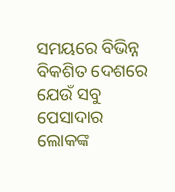ସମୟରେ ବିଭିନ୍ନ ବିକଶିତ ଦେଶରେ ଯେଉଁ ସବୁ ପେସାଦାର ଲୋକଙ୍କ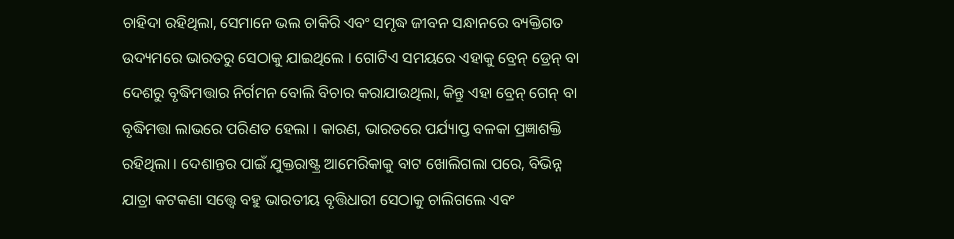ଚାହିଦା ରହିଥିଲା, ସେମାନେ ଭଲ ଚାକିରି ଏବଂ ସମୃଦ୍ଧ ଜୀବନ ସନ୍ଧାନରେ ବ୍ୟକ୍ତିଗତ ଉଦ୍ୟମରେ ଭାରତରୁ ସେଠାକୁ ଯାଇଥିଲେ । ଗୋଟିଏ ସମୟରେ ଏହାକୁ ବ୍ରେନ୍ ଡ୍ରେନ୍ ବା ଦେଶରୁ ବୃଦ୍ଧିମତ୍ତାର ନିର୍ଗମନ ବୋଲି ବିଚାର କରାଯାଉଥିଲା, କିନ୍ତୁ ଏହା ବ୍ରେନ୍ ଗେନ୍ ବା ବୃଦ୍ଧିମତ୍ତା ଲାଭରେ ପରିଣତ ହେଲା । କାରଣ, ଭାରତରେ ପର୍ଯ୍ୟାପ୍ତ ବଳକା ପ୍ରଜ୍ଞାଶକ୍ତି ରହିଥିଲା । ଦେଶାନ୍ତର ପାଇଁ ଯୁକ୍ତରାଷ୍ଟ୍ର ଆମେରିକାକୁ ବାଟ ଖୋଲିଗଲା ପରେ, ବିଭିନ୍ନ ଯାତ୍ରା କଟକଣା ସତ୍ତ୍ବେ ବହୁ ଭାରତୀୟ ବୃତ୍ତିଧାରୀ ସେଠାକୁ ଚାଲିଗଲେ ଏବଂ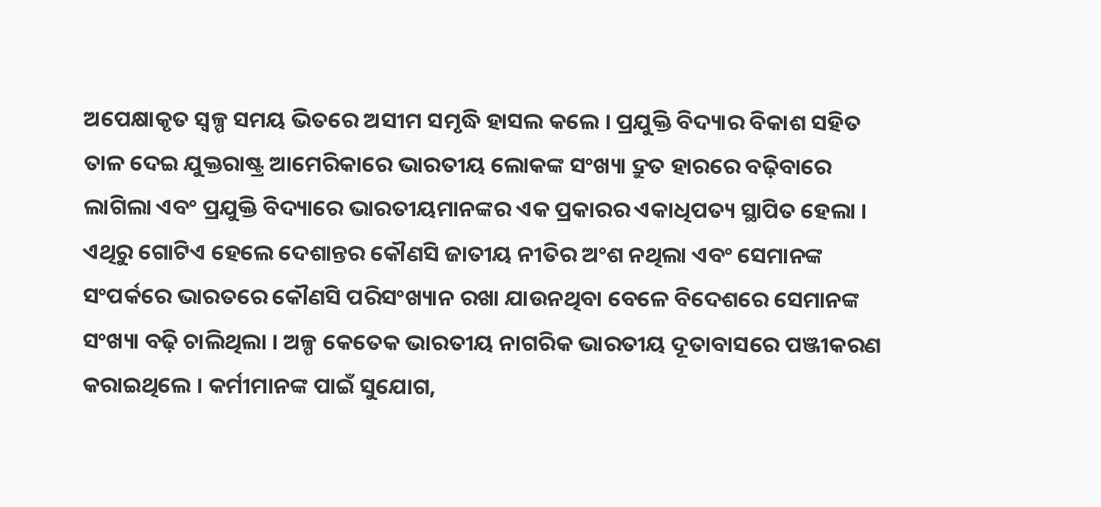ଅପେକ୍ଷାକୃତ ସ୍ବଳ୍ପ ସମୟ ଭିତରେ ଅସୀମ ସମୃଦ୍ଧି ହାସଲ କଲେ । ପ୍ରଯୁକ୍ତି ବିଦ୍ୟାର ବିକାଶ ସହିତ ତାଳ ଦେଇ ଯୁକ୍ତରାଷ୍ଟ୍ର ଆମେରିକାରେ ଭାରତୀୟ ଲୋକଙ୍କ ସଂଖ୍ୟା ଦ୍ରୁତ ହାରରେ ବଢ଼ିବାରେ ଲାଗିଲା ଏବଂ ପ୍ରଯୁକ୍ତି ବିଦ୍ୟାରେ ଭାରତୀୟମାନଙ୍କର ଏକ ପ୍ରକାରର ଏକାଧିପତ୍ୟ ସ୍ଥାପିତ ହେଲା । ଏଥିରୁ ଗୋଟିଏ ହେଲେ ଦେଶାନ୍ତର କୌଣସି ଜାତୀୟ ନୀତିର ଅଂଶ ନଥିଲା ଏବଂ ସେମାନଙ୍କ ସଂପର୍କରେ ଭାରତରେ କୌଣସି ପରିସଂଖ୍ୟାନ ରଖା ଯାଉନଥିବା ବେଳେ ବିଦେଶରେ ସେମାନଙ୍କ ସଂଖ୍ୟା ବଢ଼ି ଚାଲିଥିଲା । ଅଳ୍ପ କେତେକ ଭାରତୀୟ ନାଗରିକ ଭାରତୀୟ ଦୂତାବାସରେ ପଞ୍ଜୀକରଣ କରାଇଥିଲେ । କର୍ମୀମାନଙ୍କ ପାଇଁ ସୁଯୋଗ,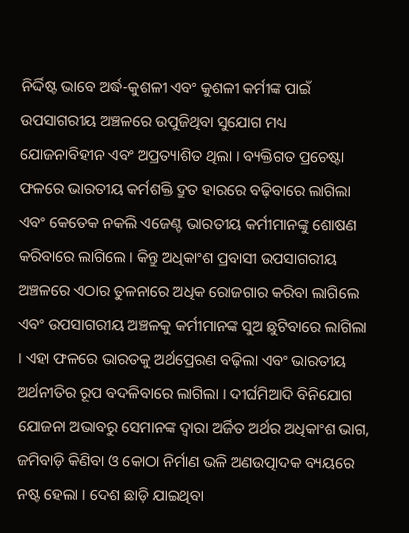ନିର୍ଦ୍ଦିଷ୍ଟ ଭାବେ ଅର୍ଦ୍ଧ-କୁଶଳୀ ଏବଂ କୁଶଳୀ କର୍ମୀଙ୍କ ପାଇଁ ଉପସାଗରୀୟ ଅଞ୍ଚଳରେ ଉପୁଜିଥିବା ସୁଯୋଗ ମଧ୍ୟ ଯୋଜନାବିହୀନ ଏବଂ ଅପ୍ରତ୍ୟାଶିତ ଥିଲା । ବ୍ୟକ୍ତିଗତ ପ୍ରଚେଷ୍ଟା ଫଳରେ ଭାରତୀୟ କର୍ମଶକ୍ତି ଦ୍ରୁତ ହାରରେ ବଢ଼ିବାରେ ଲାଗିଲା ଏବଂ କେତେକ ନକଲି ଏଜେଣ୍ଟ ଭାରତୀୟ କର୍ମୀମାନଙ୍କୁ ଶୋଷଣ କରିବାରେ ଲାଗିଲେ । କିନ୍ତୁ ଅଧିକାଂଶ ପ୍ରବାସୀ ଉପସାଗରୀୟ ଅଞ୍ଚଳରେ ଏଠାର ତୁଳନାରେ ଅଧିକ ରୋଜଗାର କରିବା ଲାଗିଲେ ଏବଂ ଉପସାଗରୀୟ ଅଞ୍ଚଳକୁ କର୍ମୀମାନଙ୍କ ସୁଅ ଛୁଟିବାରେ ଲାଗିଲା । ଏହା ଫଳରେ ଭାରତକୁ ଅର୍ଥପ୍ରେରଣ ବଢ଼ିଲା ଏବଂ ଭାରତୀୟ ଅର୍ଥନୀତିର ରୂପ ବଦଳିବାରେ ଲାଗିଲା । ଦୀର୍ଘମିଆଦି ବିନିଯୋଗ ଯୋଜନା ଅଭାବରୁ ସେମାନଙ୍କ ଦ୍ବାରା ଅର୍ଜିତ ଅର୍ଥର ଅଧିକାଂଶ ଭାଗ, ଜମିବାଡ଼ି କିଣିବା ଓ କୋଠା ନିର୍ମାଣ ଭଳି ଅଣଉତ୍ପାଦକ ବ୍ୟୟରେ ନଷ୍ଟ ହେଲା । ଦେଶ ଛାଡ଼ି ଯାଇଥିବା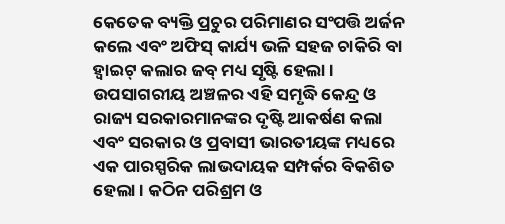କେତେକ ବ୍ୟକ୍ତି ପ୍ରଚୁର ପରିମାଣର ସଂପତ୍ତି ଅର୍ଜନ କଲେ ଏବଂ ଅଫିସ୍ କାର୍ଯ୍ୟ ଭଳି ସହଜ ଚାକିରି ବା ହ୍ବାଇଟ୍ କଲାର ଜବ୍ ମଧ୍ୟ ସୃଷ୍ଟି ହେଲା । ଉପସାଗରୀୟ ଅଞ୍ଚଳର ଏହି ସମୃଦ୍ଧି କେନ୍ଦ୍ର ଓ ରାଜ୍ୟ ସରକାରମାନଙ୍କର ଦୃଷ୍ଟି ଆକର୍ଷଣ କଲା ଏବଂ ସରକାର ଓ ପ୍ରବାସୀ ଭାରତୀୟଙ୍କ ମଧ୍ୟରେ ଏକ ପାରସ୍ପରିକ ଲାଭଦାୟକ ସମ୍ପର୍କର ବିକଶିତ ହେଲା । କଠିନ ପରିଶ୍ରମ ଓ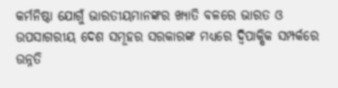କର୍ମନିଷ୍ଠା ଯୋଗୁଁ ଭାରତୀୟମାନଙ୍କର ଖ୍ୟାତି ବଳରେ ଭାରତ ଓ ଉପସାଗରୀୟ ଦେଶ ସମୂହର ସରକାରଙ୍କ ମଧ୍ୟରେ ଦ୍ବିପାକ୍ଷିକ ସମ୍ପର୍କରେ ଉନ୍ନତି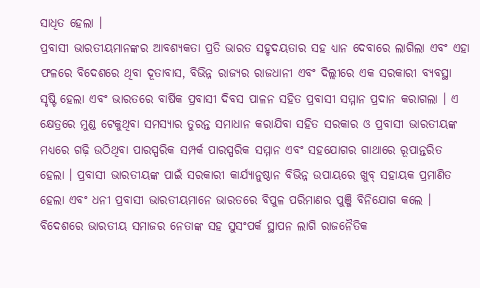ସାଧିତ ହେଲା ।
ପ୍ରବାସୀ ଭାରତୀୟମାନଙ୍କର ଆବଶ୍ୟକତା ପ୍ରତି ଭାରତ ସହୃଦୟତାର ସହ ଧ୍ୟାନ ଦେବାରେ ଲାଗିଲା ଏବଂ ଏହା ଫଳରେ ବିଦେଶରେ ଥିବା ଦୂତାବାସ, ବିଭିନ୍ନ ରାଜ୍ୟର ରାଜଧାନୀ ଏବଂ ଦିଲ୍ଲୀରେ ଏକ ସରକାରୀ ବ୍ୟବସ୍ଥା ସୃଷ୍ଟି ହେଲା ଏବଂ ଭାରତରେ ବାର୍ଷିକ ପ୍ରବାସୀ ଦିବସ ପାଳନ ସହିତ ପ୍ରବାସୀ ସମ୍ମାନ ପ୍ରଦାନ କରାଗଲା । ଏ କ୍ଷେତ୍ରରେ ମୁଣ୍ଡ ଟେକୁଥିବା ସମସ୍ୟାର ତୁରନ୍ତ ସମାଧାନ କରାଯିବା ସହିତ ସରକାର ଓ ପ୍ରବାସୀ ଭାରତୀୟଙ୍କ ମଧ୍ୟରେ ଗଢ଼ି ଉଠିଥିବା ପାରସ୍ପରିକ ସମ୍ପର୍କ ପାରସ୍ପରିକ ସମ୍ମାନ ଏବଂ ସହଯୋଗର ଗାଥାରେ ରୂପାନ୍ତରିତ ହେଲା । ପ୍ରବାସୀ ଭାରତୀୟଙ୍କ ପାଇଁ ସରକାରୀ କାର୍ଯ୍ୟାନୁଷ୍ଠାନ ବିଭିନ୍ନ ଉପାୟରେ ଖୁବ୍ ସହାୟକ ପ୍ରମାଣିତ ହେଲା ଏବଂ ଧନୀ ପ୍ରବାସୀ ଭାରତୀୟମାନେ ଭାରତରେ ବିପୁଳ ପରିମାଣର ପୁଞ୍ଜି ବିନିଯୋଗ କଲେ । ବିଦେଶରେ ଭାରତୀୟ ସମାଜର ନେତାଙ୍କ ସହ ସୁସଂପର୍କ ସ୍ଥାପନ ଲାଗି ରାଜନୈତିକ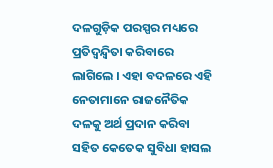ଦଳଗୁଡ଼ିକ ପରସ୍ପର ମଧ୍ୟରେ ପ୍ରତିଦ୍ବନ୍ଦ୍ବିତା କରିବାରେ ଲାଗିଲେ । ଏହା ବଦଳରେ ଏହି ନେତାମାନେ ରାଜନୈତିକ ଦଳକୁ ଅର୍ଥ ପ୍ରଦାନ କରିବା ସହିତ କେତେକ ସୁବିଧା ହାସଲ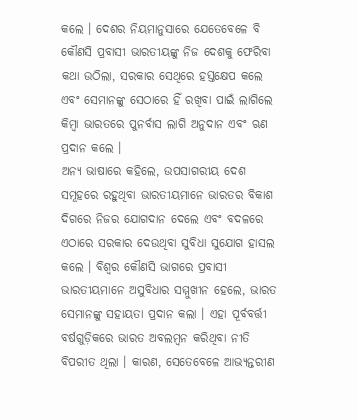କଲେ । ଦେଶର ନିୟମାନୁସାରେ ଯେତେବେଳେ ବି କୌଣସି ପ୍ରବାସୀ ଭାରତୀୟଙ୍କୁ ନିଜ ଦେଶକୁ ଫେରିବା କଥା ଉଠିଲା, ସରକାର ସେଥିରେ ହସ୍ତକ୍ଷେପ କଲେ ଏବଂ ସେମାନଙ୍କୁ ସେଠାରେ ହିଁ ରଖିବା ପାଇଁ ଲାଗିଲେ କିମ୍ବା ଭାରତରେ ପୁନର୍ବାସ ଲାଗି ଅନୁଦାନ ଏବଂ ଋଣ ପ୍ରଦାନ କଲେ ।
ଅନ୍ୟ ଭାଷାରେ କହିଲେ, ଉପସାଗରୀୟ ଦେଶ ସମୂହରେ ରହୁଥିବା ଭାରତୀୟମାନେ ଭାରତର ବିକାଶ ଦିଗରେ ନିଜର ଯୋଗଦାନ ଦେଲେ ଏବଂ ବଦଳରେ ଏଠାରେ ସରକାର ଦେଉଥିବା ସୁବିଧା ସୁଯୋଗ ହାସଲ କଲେ । ବିଶ୍ବର କୌଣସି ଭାଗରେ ପ୍ରବାସୀ ଭାରତୀୟମାନେ ଅସୁବିଧାର ସମ୍ମୁଖୀନ ହେଲେ, ଭାରତ ସେମାନଙ୍କୁ ସହାୟତା ପ୍ରଦାନ କଲା । ଏହା ପୂର୍ବବର୍ତ୍ତୀ ବର୍ଷଗୁଡ଼ିକରେ ଭାରତ ଅବଲମ୍ବନ କରିଥିବା ନୀତି ବିପରୀତ ଥିଲା । କାରଣ, ସେତେବେଳେ ଆଭ୍ୟନ୍ତରୀଣ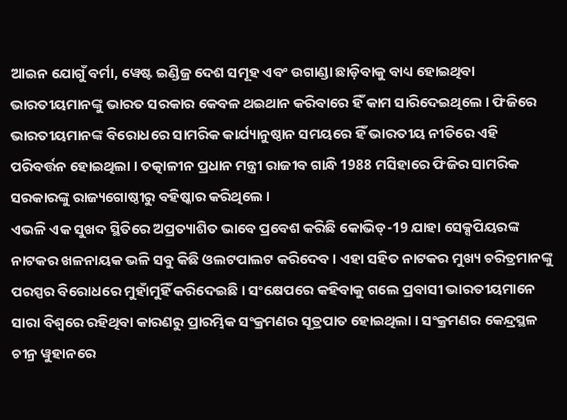ଆଇନ ଯୋଗୁଁ ବର୍ମା, ୱେଷ୍ଟ ଇଣ୍ଡିଜ୍ର ଦେଶ ସମୂହ ଏବଂ ଉଗାଣ୍ଡା ଛାଡ଼ିବାକୁ ବାଧ୍ୟ ହୋଇଥିବା ଭାରତୀୟମାନଙ୍କୁ ଭାରତ ସରକାର କେବଳ ଥଇଥାନ କରିବାରେ ହିଁ କାମ ସାରିଦେଇଥିଲେ । ଫିଜିରେ ଭାରତୀୟମାନଙ୍କ ବିରୋଧରେ ସାମରିକ କାର୍ଯ୍ୟାନୁଷ୍ଠାନ ସମୟରେ ହିଁ ଭାରତୀୟ ନୀତିରେ ଏହି ପରିବର୍ତ୍ତନ ହୋଇଥିଲା । ତତ୍କାଳୀନ ପ୍ରଧାନ ମନ୍ତ୍ରୀ ରାଜୀବ ଗାନ୍ଧି 1988 ମସିହାରେ ଫିଜିର ସାମରିକ ସରକାରଙ୍କୁ ରାଜ୍ୟଗୋଷ୍ଠୀରୁ ବହିଷ୍କାର କରିଥିଲେ ।
ଏଭଳି ଏକ ସୁଖଦ ସ୍ଥିତିରେ ଅପ୍ରତ୍ୟାଶିତ ଭାବେ ପ୍ରବେଶ କରିଛି କୋଭିଡ୍-19 ଯାହା ସେକ୍ସପିୟରଙ୍କ ନାଟକର ଖଳନାୟକ ଭଳି ସବୁ କିଛି ଓଲଟପାଲଟ କରିଦେବ । ଏହା ସହିତ ନାଟକର ମୁଖ୍ୟ ଚରିତ୍ରମାନଙ୍କୁ ପରସ୍ପର ବିରୋଧରେ ମୁହାଁମୁହିଁ କରିଦେଇଛି । ସଂକ୍ଷେପରେ କହିବାକୁ ଗଲେ ପ୍ରବାସୀ ଭାରତୀୟମାନେ ସାରା ବିଶ୍ବରେ ରହିଥିବା କାରଣରୁ ପ୍ରାରମ୍ଭିକ ସଂକ୍ରମଣର ସୂତ୍ରପାତ ହୋଇଥିଲା । ସଂକ୍ରମଣର କେନ୍ଦ୍ରସ୍ଥଳ ଚୀନ୍ର ୱୁହାନରେ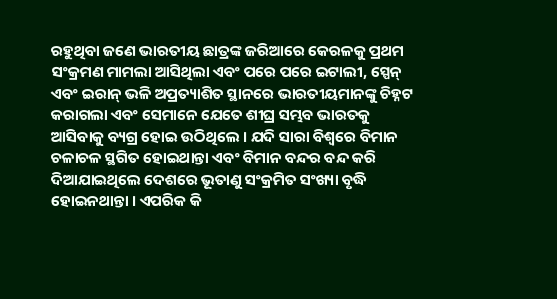ରହୁଥିବା ଜଣେ ଭାରତୀୟ ଛାତ୍ରଙ୍କ ଜରିଆରେ କେରଳକୁ ପ୍ରଥମ ସଂକ୍ରମଣ ମାମଲା ଆସିଥିଲା ଏବଂ ପରେ ପରେ ଇଟାଲୀ, ସ୍ପେନ୍ ଏବଂ ଇରାନ୍ ଭଳି ଅପ୍ରତ୍ୟାଶିତ ସ୍ଥାନରେ ଭାରତୀୟମାନଙ୍କୁ ଚିହ୍ନଟ କରାଗଲା ଏବଂ ସେମାନେ ଯେତେ ଶୀଘ୍ର ସମ୍ଭବ ଭାରତକୁ ଆସିବାକୁ ବ୍ୟଗ୍ର ହୋଇ ଉଠିଥିଲେ । ଯଦି ସାରା ବିଶ୍ବରେ ବିମାନ ଚଳାଚଳ ସ୍ଥଗିତ ହୋଇଥାନ୍ତା ଏବଂ ବିମାନ ବନ୍ଦର ବନ୍ଦ କରି ଦିଆଯାଇଥିଲେ ଦେଶରେ ଭୂତାଣୁ ସଂକ୍ରମିତ ସଂଖ୍ୟା ବୃଦ୍ଧି ହୋଇନଥାନ୍ତା । ଏପରିକ କି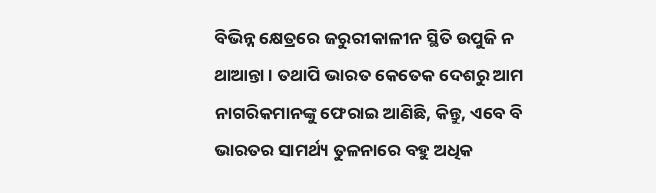ବିଭିନ୍ନ କ୍ଷେତ୍ରରେ ଜରୁରୀକାଳୀନ ସ୍ଥିତି ଉପୁଜି ନ ଥାଆନ୍ତା । ତଥାପି ଭାରତ କେତେକ ଦେଶରୁ ଆମ ନାଗରିକମାନଙ୍କୁ ଫେରାଇ ଆଣିଛି, କିନ୍ତୁ, ଏବେ ବି ଭାରତର ସାମର୍ଥ୍ୟ ତୁଳନାରେ ବହୁ ଅଧିକ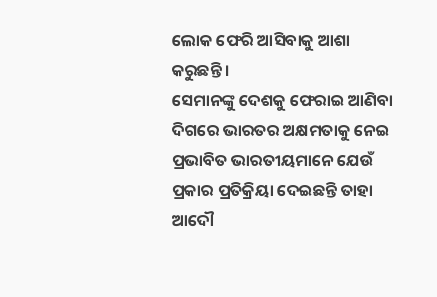ଲୋକ ଫେରି ଆସିବାକୁ ଆଶା କରୁଛନ୍ତି ।
ସେମାନଙ୍କୁ ଦେଶକୁ ଫେରାଇ ଆଣିବା ଦିଗରେ ଭାରତର ଅକ୍ଷମତାକୁ ନେଇ ପ୍ରଭାବିତ ଭାରତୀୟମାନେ ଯେଉଁ ପ୍ରକାର ପ୍ରତିକ୍ରିୟା ଦେଇଛନ୍ତି ତାହା ଆଦୌ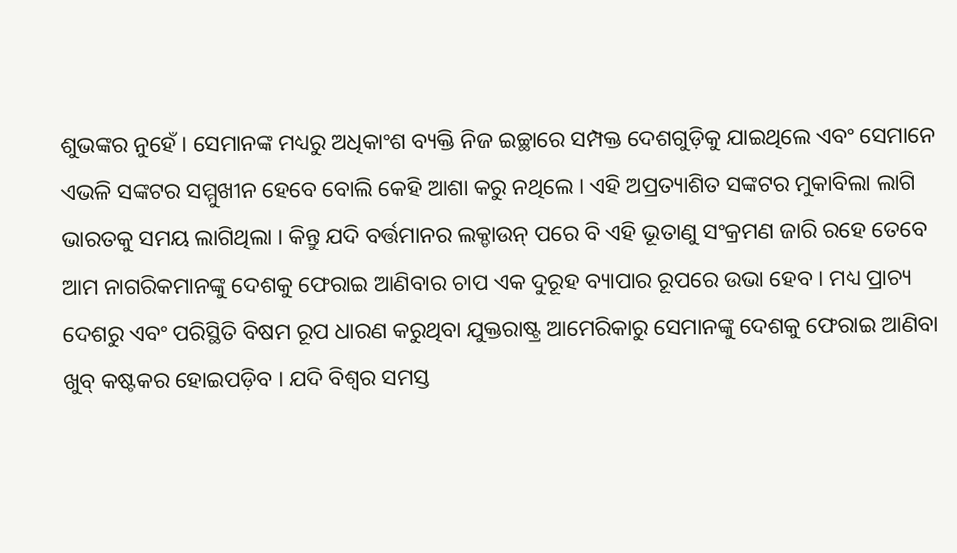ଶୁଭଙ୍କର ନୁହେଁ । ସେମାନଙ୍କ ମଧ୍ୟରୁ ଅଧିକାଂଶ ବ୍ୟକ୍ତି ନିଜ ଇଚ୍ଛାରେ ସମ୍ପକ୍ତ ଦେଶଗୁଡ଼ିକୁ ଯାଇଥିଲେ ଏବଂ ସେମାନେ ଏଭଳି ସଙ୍କଟର ସମ୍ମୁଖୀନ ହେବେ ବୋଲି କେହି ଆଶା କରୁ ନଥିଲେ । ଏହି ଅପ୍ରତ୍ୟାଶିତ ସଙ୍କଟର ମୁକାବିଲା ଲାଗି ଭାରତକୁ ସମୟ ଲାଗିଥିଲା । କିନ୍ତୁ ଯଦି ବର୍ତ୍ତମାନର ଲକ୍ଡାଉନ୍ ପରେ ବି ଏହି ଭୂତାଣୁ ସଂକ୍ରମଣ ଜାରି ରହେ ତେବେ ଆମ ନାଗରିକମାନଙ୍କୁ ଦେଶକୁ ଫେରାଇ ଆଣିବାର ଚାପ ଏକ ଦୁରୂହ ବ୍ୟାପାର ରୂପରେ ଉଭା ହେବ । ମଧ୍ୟ ପ୍ରାଚ୍ୟ ଦେଶରୁ ଏବଂ ପରିସ୍ଥିତି ବିଷମ ରୂପ ଧାରଣ କରୁଥିବା ଯୁକ୍ତରାଷ୍ଟ୍ର ଆମେରିକାରୁ ସେମାନଙ୍କୁ ଦେଶକୁ ଫେରାଇ ଆଣିବା ଖୁବ୍ କଷ୍ଟକର ହୋଇପଡ଼ିବ । ଯଦି ବିଶ୍ବର ସମସ୍ତ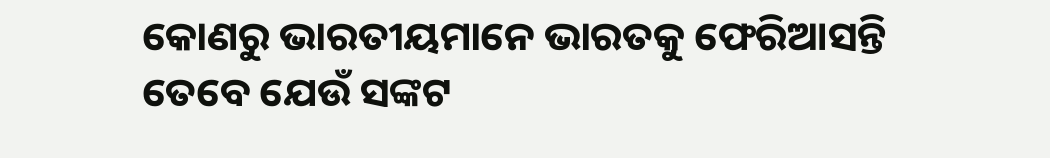କୋଣରୁ ଭାରତୀୟମାନେ ଭାରତକୁ ଫେରିଆସନ୍ତି ତେବେ ଯେଉଁ ସଙ୍କଟ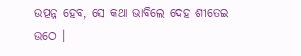ଉତ୍ପନ୍ନ ହେବ, ସେ କଥା ଭାବିଲେ ଦେହ ଶୀତେଇ ଉଠେ ।